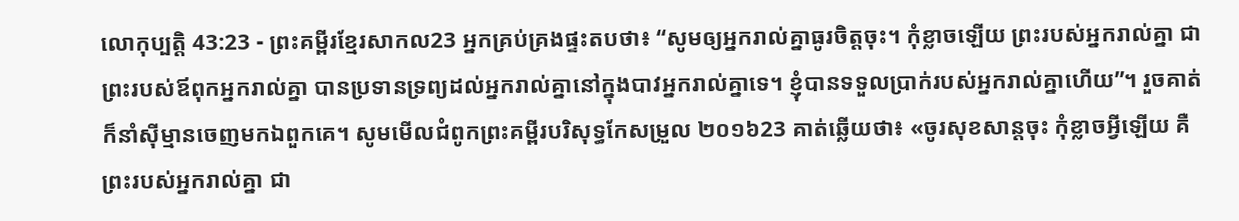លោកុប្បត្តិ 43:23 - ព្រះគម្ពីរខ្មែរសាកល23 អ្នកគ្រប់គ្រងផ្ទះតបថា៖ “សូមឲ្យអ្នករាល់គ្នាធូរចិត្តចុះ។ កុំខ្លាចឡើយ ព្រះរបស់អ្នករាល់គ្នា ជាព្រះរបស់ឪពុកអ្នករាល់គ្នា បានប្រទានទ្រព្យដល់អ្នករាល់គ្នានៅក្នុងបាវអ្នករាល់គ្នាទេ។ ខ្ញុំបានទទួលប្រាក់របស់អ្នករាល់គ្នាហើយ”។ រួចគាត់ក៏នាំស៊ីម្មានចេញមកឯពួកគេ។ សូមមើលជំពូកព្រះគម្ពីរបរិសុទ្ធកែសម្រួល ២០១៦23 គាត់ឆ្លើយថា៖ «ចូរសុខសាន្តចុះ កុំខ្លាចអ្វីឡើយ គឺព្រះរបស់អ្នករាល់គ្នា ជា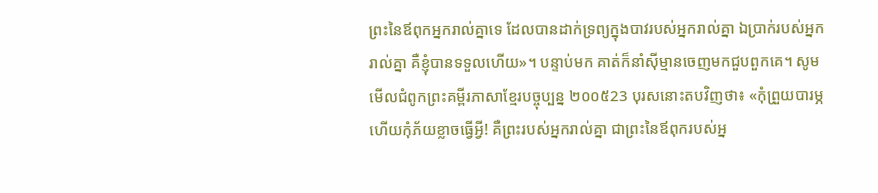ព្រះនៃឪពុកអ្នករាល់គ្នាទេ ដែលបានដាក់ទ្រព្យក្នុងបាវរបស់អ្នករាល់គ្នា ឯប្រាក់របស់អ្នករាល់គ្នា គឺខ្ញុំបានទទួលហើយ»។ បន្ទាប់មក គាត់ក៏នាំស៊ីម្មានចេញមកជួបពួកគេ។ សូមមើលជំពូកព្រះគម្ពីរភាសាខ្មែរបច្ចុប្បន្ន ២០០៥23 បុរសនោះតបវិញថា៖ «កុំព្រួយបារម្ភ ហើយកុំភ័យខ្លាចធ្វើអ្វី! គឺព្រះរបស់អ្នករាល់គ្នា ជាព្រះនៃឪពុករបស់អ្ន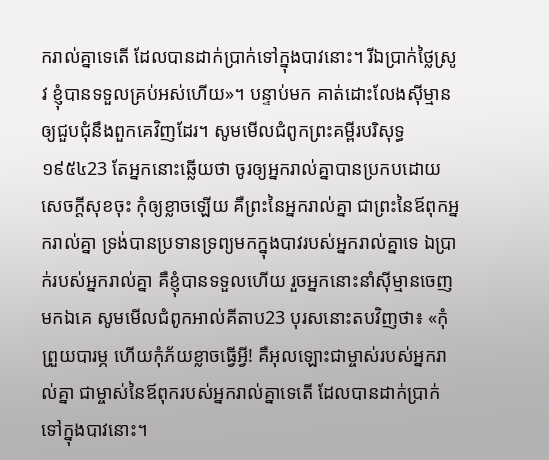ករាល់គ្នាទេតើ ដែលបានដាក់ប្រាក់ទៅក្នុងបាវនោះ។ រីឯប្រាក់ថ្លៃស្រូវ ខ្ញុំបានទទួលគ្រប់អស់ហើយ»។ បន្ទាប់មក គាត់ដោះលែងស៊ីម្មានឲ្យជួបជុំនឹងពួកគេវិញដែរ។ សូមមើលជំពូកព្រះគម្ពីរបរិសុទ្ធ ១៩៥៤23 តែអ្នកនោះឆ្លើយថា ចូរឲ្យអ្នករាល់គ្នាបានប្រកបដោយសេចក្ដីសុខចុះ កុំឲ្យខ្លាចឡើយ គឺព្រះនៃអ្នករាល់គ្នា ជាព្រះនៃឪពុកអ្នករាល់គ្នា ទ្រង់បានប្រទានទ្រព្យមកក្នុងបាវរបស់អ្នករាល់គ្នាទេ ឯប្រាក់របស់អ្នករាល់គ្នា គឺខ្ញុំបានទទួលហើយ រួចអ្នកនោះនាំស៊ីម្មានចេញមកឯគេ សូមមើលជំពូកអាល់គីតាប23 បុរសនោះតបវិញថា៖ «កុំព្រួយបារម្ភ ហើយកុំភ័យខ្លាចធ្វើអ្វី! គឺអុលឡោះជាម្ចាស់របស់អ្នករាល់គ្នា ជាម្ចាស់នៃឪពុករបស់អ្នករាល់គ្នាទេតើ ដែលបានដាក់ប្រាក់ទៅក្នុងបាវនោះ។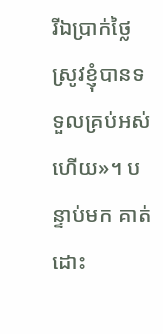រីឯប្រាក់ថ្លៃស្រូវខ្ញុំបានទទួលគ្រប់អស់ហើយ»។ បន្ទាប់មក គាត់ដោះ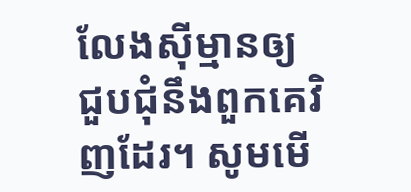លែងស៊ីម្មានឲ្យជួបជុំនឹងពួកគេវិញដែរ។ សូមមើ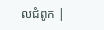លជំពូក |